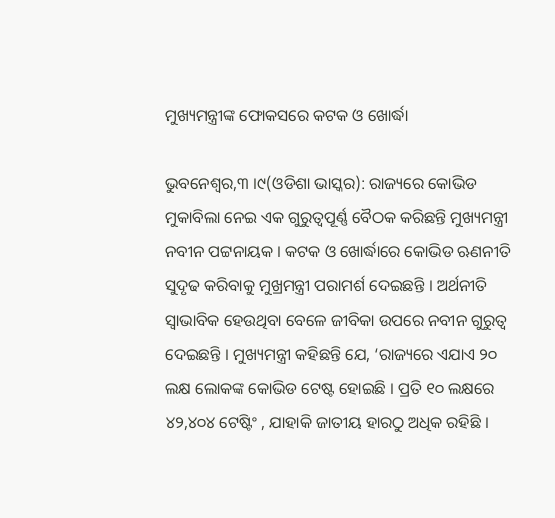ମୁଖ୍ୟମନ୍ତ୍ରୀଙ୍କ ଫୋକସରେ କଟକ ଓ ଖୋର୍ଦ୍ଧା

ଭୁବନେଶ୍ୱର,୩ ।୯(ଓଡିଶା ଭାସ୍କର): ରାଜ୍ୟରେ କୋଭିଡ ମୁକାବିଲା ନେଇ ଏକ ଗୁରୁତ୍ୱପୂର୍ଣ୍ଣ ବୈଠକ କରିଛନ୍ତି ମୁଖ୍ୟମନ୍ତ୍ରୀ ନବୀନ ପଟ୍ଟନାୟକ । କଟକ ଓ ଖୋର୍ଦ୍ଧାରେ କୋଭିଡ ଋଣନୀତି ସୁଦୃଢ କରିବାକୁ ମୁଖ୍ରମନ୍ତ୍ରୀ ପରାମର୍ଶ ଦେଇଛନ୍ତି । ଅର୍ଥନୀତି ସ୍ୱାଭାବିକ ହେଉଥିବା ବେଳେ ଜୀବିକା ଉପରେ ନବୀନ ଗୁରୁତ୍ୱ ଦେଇଛନ୍ତି । ମୁଖ୍ୟମନ୍ତ୍ରୀ କହିଛନ୍ତି ଯେ, ‘ରାଜ୍ୟରେ ଏଯାଏ ୨୦ ଲକ୍ଷ ଲୋକଙ୍କ କୋଭିଡ ଟେଷ୍ଟ ହୋଇଛି । ପ୍ରତି ୧୦ ଲକ୍ଷରେ ୪୨,୪୦୪ ଟେଷ୍ଟିଂ , ଯାହାକି ଜାତୀୟ ହାରଠୁ ଅଧିକ ରହିଛି ।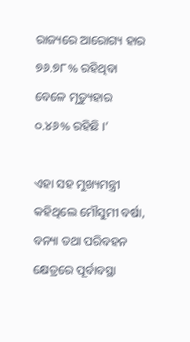ରାଜ୍ୟରେ ଆରୋଗ୍ୟ ହାର ୭୬.୭୮% ରହିଥିବା ବେଳେ ମୃତ୍ୟୁହାର ୦.୪୬% ରହିଛି ।’

ଏହା ସହ ମୁଖ୍ୟମନ୍ତ୍ରୀ କହିଥିଲେ ମୌସୁମୀ ବର୍ଷା, ବନ୍ୟା ତଥା ପରିବହନ କ୍ଷେତ୍ରରେ ପୂର୍ବାବସ୍ଥା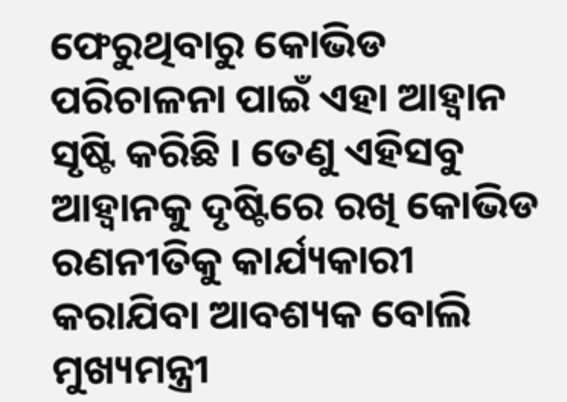ଫେରୁଥିବାରୁ କୋଭିଡ ପରିଚାଳନା ପାଇଁ ଏହା ଆହ୍ବାନ ସୃଷ୍ଟି କରିଛି । ତେଣୁ ଏହିସବୁ ଆହ୍ବାନକୁ ଦୃଷ୍ଟିରେ ରଖି କୋଭିଡ ରଣନୀତିକୁ କାର୍ଯ୍ୟକାରୀ କରାଯିବା ଆବଶ୍ୟକ ବୋଲି ମୁଖ୍ୟମନ୍ତ୍ରୀ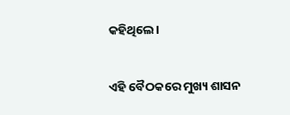କହିଥିଲେ।

ଏହି ବୈଠକରେ ମୁଖ୍ୟ ଶାସନ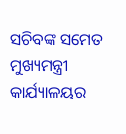ସଚିବଙ୍କ ସମେତ ମୁଖ୍ୟମନ୍ତ୍ରୀ କାର୍ଯ୍ୟାଳୟର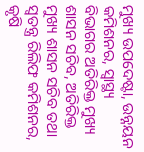ମୁଖ୍ୟ ଉପଦେଷ୍ଟା, ଉନ୍ନୟନ କମିଶନର, ସ୍ବାସ୍ଥ୍ୟ ବିଭାଗର ଅତିରିକ୍ତ ମୁଖ୍ୟ ଶାସନ ସଚିବ, ଅତିରିକ୍ତ ମୁଖ୍ୟ ଶାସନ ସଚିବ ତଥା ସ୍ବତନ୍ତ୍ର ରିଲିଫ କମିଶନର, କୃଷି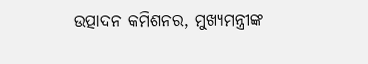ଉତ୍ପାଦନ କମିଶନର, ମୁଖ୍ୟମନ୍ତ୍ରୀଙ୍କ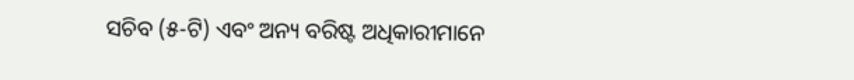ସଚିବ (୫-ଟି) ଏବଂ ଅନ୍ୟ ବରିଷ୍ଟ ଅଧିକାରୀମାନେ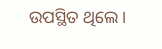ଉପସ୍ଥିତ ଥିଲେ।